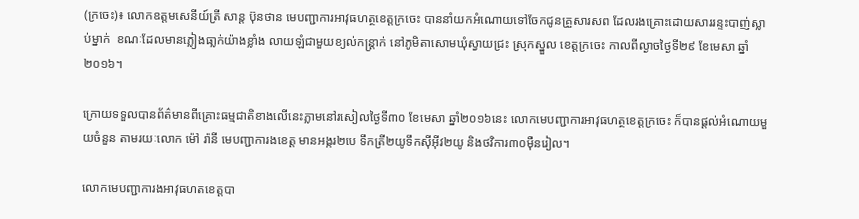(ក្រចេះ)៖ លោកឧត្តមសេនីយ៍ត្រី សាន្ដ ប៊ុនថាន មេបញ្ជាការអាវុធហត្ថខេត្តក្រចេះ បាននាំយកអំណោយទៅចែកជូនគ្រួសារសព ដែលរងគ្រោះដោយសាររន្ទះបាញ់ស្លាប់ម្នាក់  ខណៈដែលមានភ្លៀងធា្លក់យ៉ាងខ្លាំង លាយឡំជាមួយខ្យល់កន្រ្តាក់ នៅភូមិតាសោមឃុំស្វាយជ្រះ ស្រុកស្នួល ខេត្តក្រចេះ កាលពីល្ងាចថ្ងៃទី២៩ ខែមេសា ឆ្នាំ២០១៦។

ក្រោយទទួលបានព័ត៌មានពីគ្រោះធម្មជាតិខាងលើនេះភ្លាមនៅរសៀលថ្ងៃទី៣០ ខែមេសា ឆ្នាំ២០១៦នេះ លោកមេបញ្ជាការអាវុធហត្ថខេត្តក្រចេះ ក៏បានផ្តល់អំណោយមួយចំនួន តាមរយៈលោក ម៉ៅ រ៉ានី មេបញ្ជាការងខេត្ត មានអង្ករ២បេ ទឹកត្រី២យូទឹកស៊ីអ៊ីវ២យូ និងថវិការ៣០ម៉ឺនរៀល។

លោកមេបញ្ជាការងអាវុធហតខេត្តបា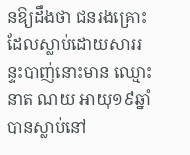នឱ្យដឹងថា ជនរងគ្រោះដែលស្លាប់ដោយសាររន្ទះបាញ់នោះមាន ឈ្មោះ នាត ណយ អាយុ១៩ឆ្នាំ បានស្លាប់នៅ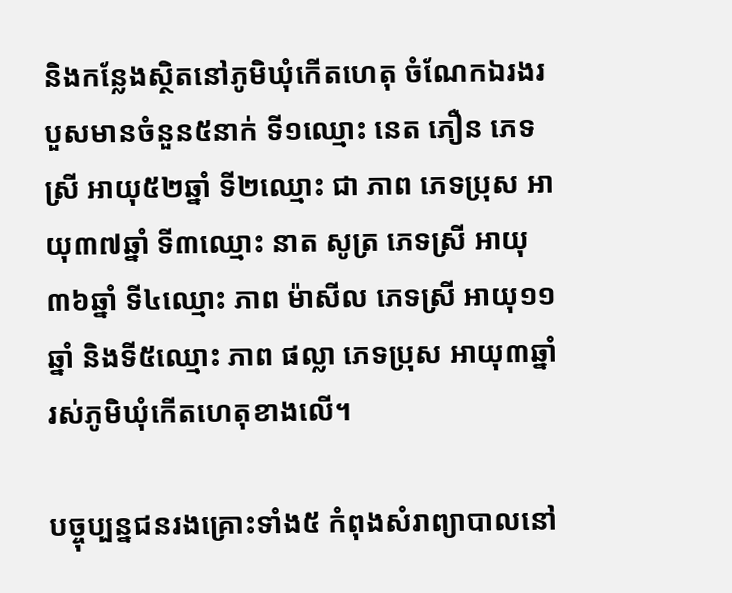និងកន្លែងស្ថិតនៅភូមិឃុំកើតហេតុ ចំណែកឯរងរបួសមានចំនួន៥នាក់ ទី១ឈ្មោះ នេត ភឿន ភេទស្រី អាយុ៥២ឆ្នាំ ទី២ឈ្មោះ ជា ភាព ភេទប្រុស អាយុ៣៧ឆ្នាំ ទី៣ឈ្មោះ នាត សូត្រ ភេទស្រី អាយុ៣៦ឆ្នាំ ទី៤ឈ្មោះ ភាព ម៉ាសីល ភេទស្រី អាយុ១១ឆ្នាំ និងទី៥ឈ្មោះ ភាព ផល្លា ភេទប្រុស អាយុ៣ឆ្នាំ រស់ភូមិឃុំកើតហេតុខាងលើ។

បច្ចុប្បន្នជនរងគ្រោះទាំង៥ កំពុងសំរាព្យាបាលនៅ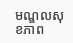មណ្ឌលសុខភាព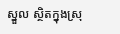ស្នួល ស្ថិតក្នុងស្រុ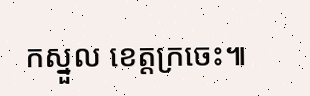កស្នួល ខេត្តក្រចេះ៕